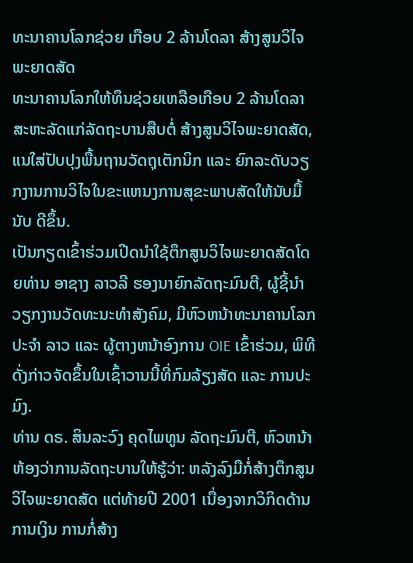ທະນາຄານໂລກຊ່ວຍ ເກືອບ 2 ລ້ານໂດລາ ສ້າງສູນວິໄຈພະຍາດສັດ
ທະນາຄານໂລກໃຫ້ທຶນຊ່ວຍເຫລືອເກືອບ 2 ລ້ານໂດລາສະຫະລັດແກ່ລັດຖະບານສືບຕໍ່ ສ້າງສູນວິໄຈພະຍາດສັດ, ແນໃສ່ປັບປຸງພື້ນຖານວັດຖຸເຕັກນິກ ແລະ ຍົກລະດັບວຽກງານການວິໄຈໃນຂະແຫນງການສຸຂະພາບສັດໃຫ້ນັບມື້ນັບ ດີຂຶ້ນ.
ເປັນກຽດເຂົ້າຮ່ວມເປີດນຳໃຊ້ຕຶກສູນວິໄຈພະຍາດສັດໂດຍທ່ານ ອາຊາງ ລາວລີ ຮອງນາຍົກລັດຖະມົນຕີ, ຜູ້ຊີ້ນຳວຽກງານວັດທະນະທຳສັງຄົມ, ມີຫົວຫນ້າທະນາຄານໂລກປະຈຳ ລາວ ແລະ ຜູ້ຕາງຫນ້າອົງການ OIE ເຂົ້າຮ່ວມ, ພິທີດັ່ງກ່າວຈັດຂຶ້ນໃນເຊົ້າວານນີ້ທີ່ກົມລ້ຽງສັດ ແລະ ການປະມົງ.
ທ່ານ ດຣ. ສິນລະວົງ ຄຸດໄພທູນ ລັດຖະມົນຕີ, ຫົວຫນ້າຫ້ອງວ່າການລັດຖະບານໃຫ້ຮູ້ວ່າ: ຫລັງລົງມືກໍ່ສ້າງຕຶກສູນວິໄຈພະຍາດສັດ ແຕ່ທ້າຍປີ 2001 ເນື່ອງຈາກວິກິດດ້ານການເງິນ ການກໍ່ສ້າງ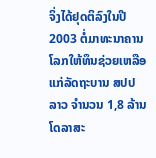ຈິ່ງໄດ້ຢຸດຕິລົງໃນປີ 2003 ຕໍ່ມາທະນາຄານໂລກໃຫ້ທຶນຊ່ວຍເຫລືອແກ່ລັດຖະບານ ສປປ ລາວ ຈຳນວນ 1,8 ລ້ານໂດລາສະ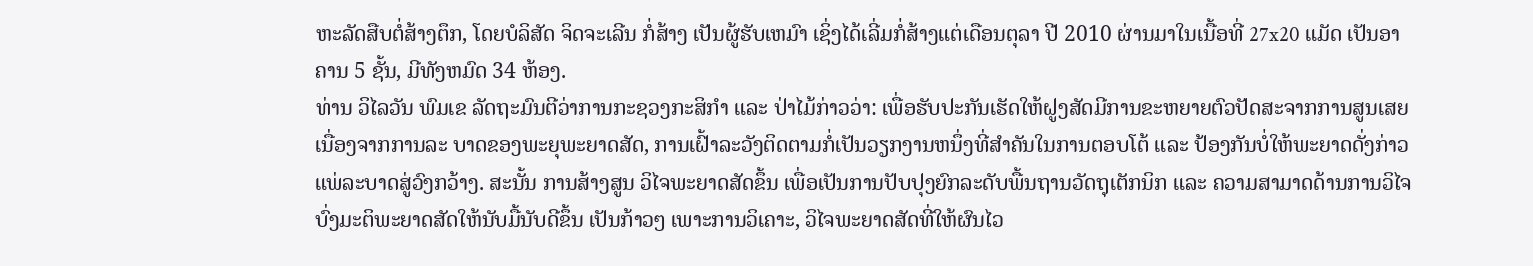ຫະລັດສືບຕໍ່ສ້າງຕຶກ, ໂດຍບໍລິສັດ ຈິດຈະເລີນ ກໍ່ສ້າງ ເປັນຜູ້ຮັບເຫມົາ ເຊິ່ງໄດ້ເລີ່ມກໍ່ສ້າງແຕ່ເດືອນຕຸລາ ປີ 2010 ຜ່ານມາໃນເນື້ອທີ່ 27x20 ແມັດ ເປັນອາຄານ 5 ຊັ້ນ, ມີທັງຫມົດ 34 ຫ້ອງ.
ທ່ານ ວິໄລວັນ ພົມເຂ ລັດຖະມົນຕີວ່າການກະຊວງກະສິກຳ ແລະ ປ່າໄມ້ກ່າວວ່າ: ເພື່ອຮັບປະກັນເຮັດໃຫ້ຝູງສັດມີການຂະຫຍາຍຕົວປັດສະຈາກການສູນເສຍ ເນື່ອງຈາກການລະ ບາດຂອງພະຍຸພະຍາດສັດ, ການເຝົ້າລະວັງຕິດຕາມກໍ່ເປັນວຽກງານຫນຶ່ງທີ່ສຳຄັນໃນການຕອບໂຕ້ ແລະ ປ້ອງກັນບໍ່ໃຫ້ພະຍາດດັ່ງກ່າວແພ່ລະບາດສູ່ວົງກວ້າງ. ສະນັ້ນ ການສ້າງສູນ ວິໄຈພະຍາດສັດຂຶ້ນ ເພື່ອເປັນການປັບປຸງຍົກລະດັບພື້ນຖານວັດຖຸເຕັກນິກ ແລະ ຄວາມສາມາດດ້ານການວິໄຈບົ່ງມະຕິພະຍາດສັດໃຫ້ນັບມື້ນັບດີຂຶ້ນ ເປັນກ້າວໆ ເພາະການວິເຄາະ, ວິໄຈພະຍາດສັດທີ່ໃຫ້ຜົນໄວ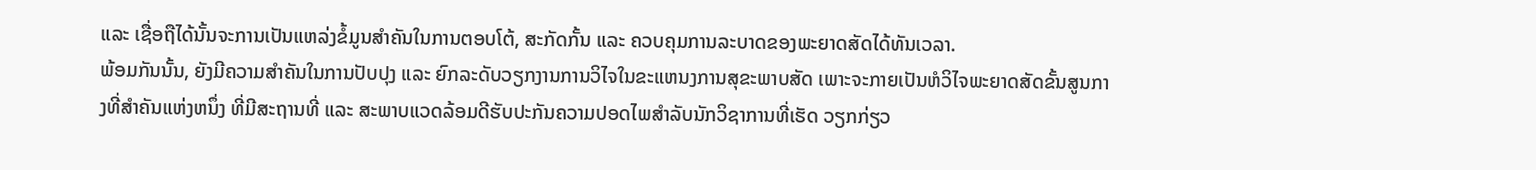ແລະ ເຊື່ອຖືໄດ້ນັ້ນຈະການເປັນແຫລ່ງຂໍ້ມູນສຳຄັນໃນການຕອບໂຕ້, ສະກັດກັ້ນ ແລະ ຄວບຄຸມການລະບາດຂອງພະຍາດສັດໄດ້ທັນເວລາ.
ພ້ອມກັນນັ້ນ, ຍັງມີຄວາມສຳຄັນໃນການປັບປຸງ ແລະ ຍົກລະດັບວຽກງານການວິໄຈໃນຂະແຫນງການສຸຂະພາບສັດ ເພາະຈະກາຍເປັນຫໍວິໄຈພະຍາດສັດຂັ້ນສູນກາງທີ່ສຳຄັນແຫ່ງຫນຶ່ງ ທີ່ມີສະຖານທີ່ ແລະ ສະພາບແວດລ້ອມດີຮັບປະກັນຄວາມປອດໄພສຳລັບນັກວິຊາການທີ່ເຮັດ ວຽກກ່ຽວ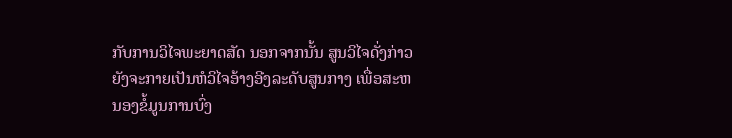ກັບການວິໄຈພະຍາດສັດ ນອກຈາກນັ້ນ ສູນວິໄຈດັ່ງກ່າວຍັງຈະກາຍເປັນຫໍວິໄຈອ້າງອີງລະດັບສູນກາງ ເພື່ອສະຫນອງຂໍ້ມູນການບົ່ງ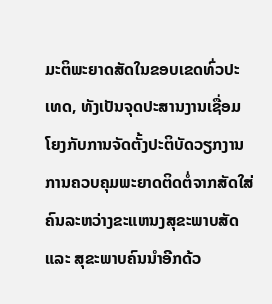ມະຕິພະຍາດສັດໃນຂອບເຂດທົ່ວປະເທດ, ທັງເປັນຈຸດປະສານງານເຊື່ອມໂຍງກັບການຈັດຕັ້ງປະຕິບັດວຽກງານ ການຄວບຄຸມພະຍາດຕິດຕໍ່ຈາກສັດໃສ່ຄົນລະຫວ່າງຂະແຫນງສຸຂະພາບສັດ ແລະ ສຸຂະພາບຄົນນຳອີກດ້ວ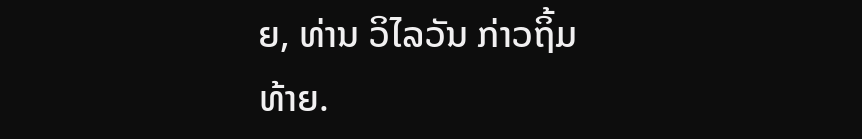ຍ, ທ່ານ ວິໄລວັນ ກ່າວຖິ້ມທ້າຍ.